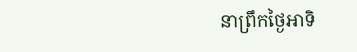នាព្រឹកថ្ងៃអាទិ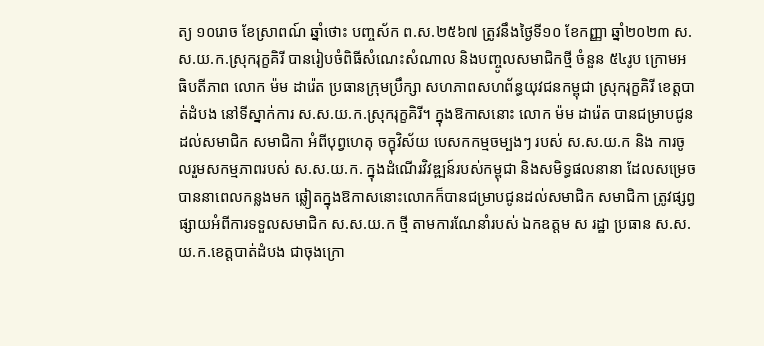ត្យ ១០រោច ខែស្រាពណ៍ ឆ្នាំថោះ បញ្ចស័ក ព.ស.២៥៦៧ ត្រូវនឹងថ្ងៃទី១០ ខែកញ្ញា ឆ្នាំ២០២៣ ស.ស.យ.ក.ស្រុករុក្ខគិរី បានរៀបចំពិធីសំណេះសំណាល និងបញ្ចូលសមាជិកថ្មី ចំនួន ៥៤រូប ក្រោមអធិបតីភាព លោក ម៉ម ដារ៉េត ប្រធានក្រុមប្រឹក្សា សហភាពសហព័ន្ធយុវជនកម្ពុជា ស្រុករុក្ខគិរី ខេត្តបាត់ដំបង នៅទីស្នាក់ការ ស.ស.យ.ក.ស្រុករុក្ខគិរី។ ក្នុងឱកាសនោះ លោក ម៉ម ដារ៉េត បានជម្រាបជូនដល់សមាជិក សមាជិកា អំពីបុព្វហេតុ ចក្ខុវិស័យ បេសកកម្មចម្បងៗ របស់ ស.ស.យ.ក និង ការចូលរួមសកម្មភាពរបស់ ស.ស.យ.ក. ក្នុងដំណើរវិវឌ្ឍន៍របស់កម្ពុជា និងសមិទ្ធផលនានា ដែលសម្រេចបាននាពេលកន្លងមក ឆ្លៀតក្នុងឱកាសនោះលោកក៏បានជម្រាបជូនដល់សមាជិក សមាជិកា ត្រូវផ្សព្វផ្សាយអំពីការទទួលសមាជិក ស.ស.យ.ក ថ្មី តាមការណែនាំរបស់ ឯកឧត្តម ស រដ្ឋា ប្រធាន ស.ស.យ.ក.ខេត្តបាត់ដំបង ជាចុងក្រោ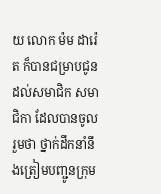យ លោក ម៉ម ដារ៉េត ក៏បានជម្រាបជូនដល់សមាជិក សមាជិកា ដែលបានចូលរួមថា ថ្នាក់ដឹកនាំនឹងត្រៀមបញ្ជូនក្រុម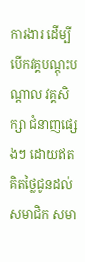ការងារ ដើម្បីបើកវគ្គបណ្តុះបណ្តាល វគ្គសិក្សា ជំនាញផ្សេងៗ ដោយឥតគិតថ្លៃជូនដល់ សមាជិក សមា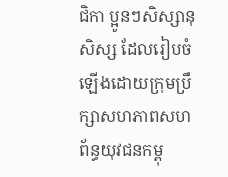ជិកា ប្អូនៗសិស្សានុសិស្ស ដែលរៀបចំឡើងដោយក្រុមប្រឹក្សាសហភាពសហព័ន្ធយុវជនកម្ពុ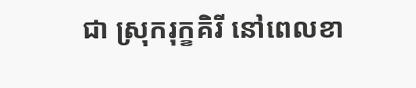ជា ស្រុករុក្ខគិរី នៅពេលខា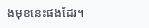ងមុខនេះផងដែរ។